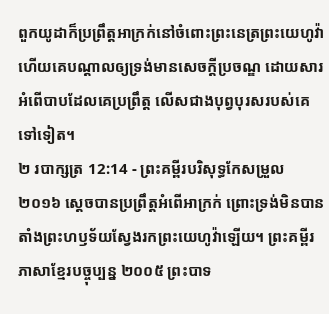ពួកយូដាក៏ប្រព្រឹត្តអាក្រក់នៅចំពោះព្រះនេត្រព្រះយេហូវ៉ា ហើយគេបណ្ដាលឲ្យទ្រង់មានសេចក្ដីប្រចណ្ឌ ដោយសារអំពើបាបដែលគេប្រព្រឹត្ត លើសជាងបុព្វបុរសរបស់គេទៅទៀត។
២ របាក្សត្រ 12:14 - ព្រះគម្ពីរបរិសុទ្ធកែសម្រួល ២០១៦ ស្ដេចបានប្រព្រឹត្តអំពើអាក្រក់ ព្រោះទ្រង់មិនបានតាំងព្រះហឫទ័យស្វែងរកព្រះយេហូវ៉ាឡើយ។ ព្រះគម្ពីរភាសាខ្មែរបច្ចុប្បន្ន ២០០៥ ព្រះបាទ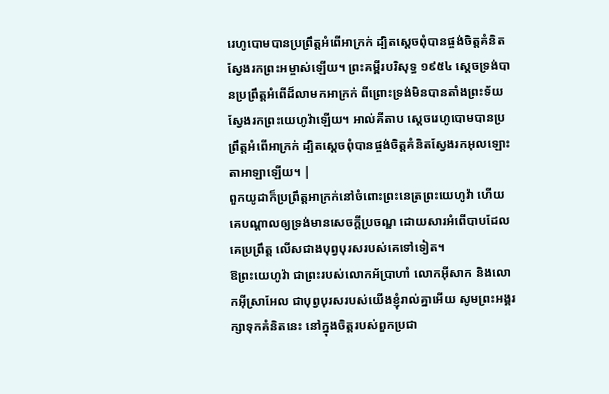រេហូបោមបានប្រព្រឹត្តអំពើអាក្រក់ ដ្បិតស្ដេចពុំបានផ្ចង់ចិត្តគំនិតស្វែងរកព្រះអម្ចាស់ឡើយ។ ព្រះគម្ពីរបរិសុទ្ធ ១៩៥៤ ស្តេចទ្រង់បានប្រព្រឹត្តអំពើដ៏លាមកអាក្រក់ ពីព្រោះទ្រង់មិនបានតាំងព្រះទ័យស្វែងរកព្រះយេហូវ៉ាឡើយ។ អាល់គីតាប ស្តេចរេហូបោមបានប្រព្រឹត្តអំពើអាក្រក់ ដ្បិតស្តេចពុំបានផ្ចង់ចិត្តគំនិតស្វែងរកអុលឡោះតាអាឡាឡើយ។ |
ពួកយូដាក៏ប្រព្រឹត្តអាក្រក់នៅចំពោះព្រះនេត្រព្រះយេហូវ៉ា ហើយគេបណ្ដាលឲ្យទ្រង់មានសេចក្ដីប្រចណ្ឌ ដោយសារអំពើបាបដែលគេប្រព្រឹត្ត លើសជាងបុព្វបុរសរបស់គេទៅទៀត។
ឱព្រះយេហូវ៉ា ជាព្រះរបស់លោកអ័ប្រាហាំ លោកអ៊ីសាក និងលោកអ៊ីស្រាអែល ជាបុព្វបុរសរបស់យើងខ្ញុំរាល់គ្នាអើយ សូមព្រះអង្គរក្សាទុកគំនិតនេះ នៅក្នុងចិត្តរបស់ពួកប្រជា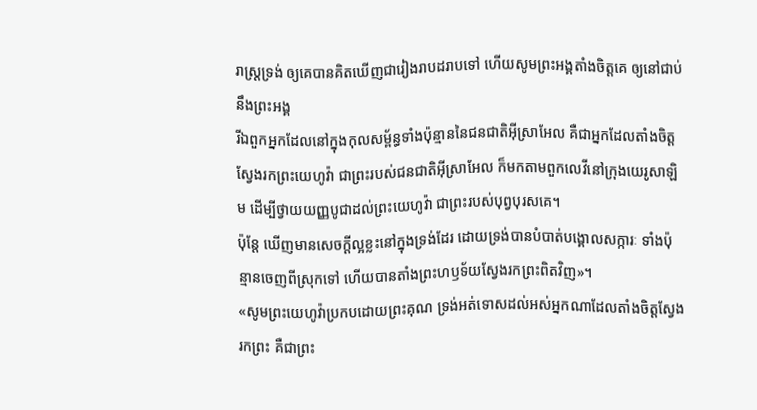រាស្ត្រទ្រង់ ឲ្យគេបានគិតឃើញជារៀងរាបដរាបទៅ ហើយសូមព្រះអង្គតាំងចិត្តគេ ឲ្យនៅជាប់នឹងព្រះអង្គ
រីឯពួកអ្នកដែលនៅក្នុងកុលសម្ព័ន្ធទាំងប៉ុន្មាននៃជនជាតិអ៊ីស្រាអែល គឺជាអ្នកដែលតាំងចិត្តស្វែងរកព្រះយេហូវ៉ា ជាព្រះរបស់ជនជាតិអ៊ីស្រាអែល ក៏មកតាមពួកលេវីនៅក្រុងយេរូសាឡិម ដើម្បីថ្វាយយញ្ញបូជាដល់ព្រះយេហូវ៉ា ជាព្រះរបស់បុព្វបុរសគេ។
ប៉ុន្តែ ឃើញមានសេចក្ដីល្អខ្លះនៅក្នុងទ្រង់ដែរ ដោយទ្រង់បានបំបាត់បង្គោលសក្ការៈ ទាំងប៉ុន្មានចេញពីស្រុកទៅ ហើយបានតាំងព្រះហឫទ័យស្វែងរកព្រះពិតវិញ»។
«សូមព្រះយេហូវ៉ាប្រកបដោយព្រះគុណ ទ្រង់អត់ទោសដល់អស់អ្នកណាដែលតាំងចិត្តស្វែងរកព្រះ គឺជាព្រះ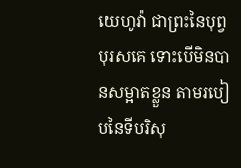យេហូវ៉ា ជាព្រះនៃបុព្វបុរសគេ ទោះបើមិនបានសម្អាតខ្លួន តាមរបៀបនៃទីបរិសុ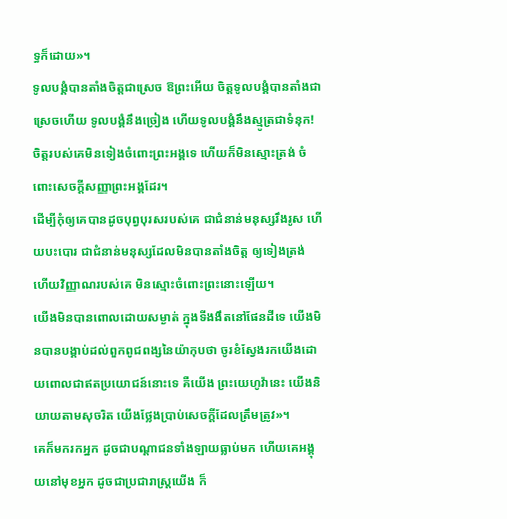ទ្ធក៏ដោយ»។
ទូលបង្គំបានតាំងចិត្តជាស្រេច ឱព្រះអើយ ចិត្តទូលបង្គំបានតាំងជាស្រេចហើយ ទូលបង្គំនឹងច្រៀង ហើយទូលបង្គំនឹងស្មូត្រជាទំនុក!
ចិត្តរបស់គេមិនទៀងចំពោះព្រះអង្គទេ ហើយក៏មិនស្មោះត្រង់ ចំពោះសេចក្ដីសញ្ញាព្រះអង្គដែរ។
ដើម្បីកុំឲ្យគេបានដូចបុព្វបុរសរបស់គេ ជាជំនាន់មនុស្សរឹងរូស ហើយបះបោរ ជាជំនាន់មនុស្សដែលមិនបានតាំងចិត្ត ឲ្យទៀងត្រង់ ហើយវិញ្ញាណរបស់គេ មិនស្មោះចំពោះព្រះនោះឡើយ។
យើងមិនបានពោលដោយសម្ងាត់ ក្នុងទីងងឹតនៅផែនដីទេ យើងមិនបានបង្គាប់ដល់ពួកពូជពង្សនៃយ៉ាកុបថា ចូរខំស្វែងរកយើងដោយពោលជាឥតប្រយោជន៍នោះទេ គឺយើង ព្រះយេហូវ៉ានេះ យើងនិយាយតាមសុចរិត យើងថ្លែងប្រាប់សេចក្ដីដែលត្រឹមត្រូវ»។
គេក៏មករកអ្នក ដូចជាបណ្ដាជនទាំងឡាយធ្លាប់មក ហើយគេអង្គុយនៅមុខអ្នក ដូចជាប្រជារាស្ត្រយើង ក៏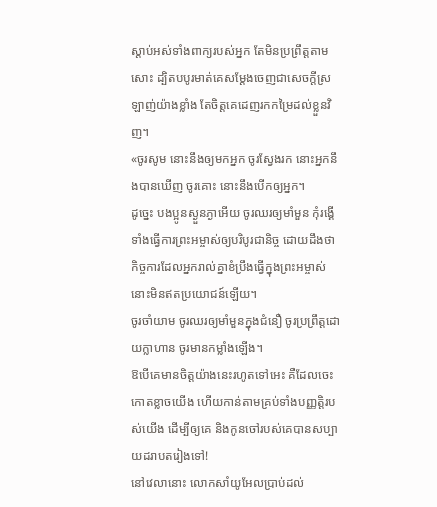ស្តាប់អស់ទាំងពាក្យរបស់អ្នក តែមិនប្រព្រឹត្តតាមសោះ ដ្បិតបបូរមាត់គេសម្ដែងចេញជាសេចក្ដីស្រឡាញ់យ៉ាងខ្លាំង តែចិត្តគេដេញរកកម្រៃដល់ខ្លួនវិញ។
«ចូរសូម នោះនឹងឲ្យមកអ្នក ចូរស្វែងរក នោះអ្នកនឹងបានឃើញ ចូរគោះ នោះនឹងបើកឲ្យអ្នក។
ដូច្នេះ បងប្អូនស្ងួនភ្ងាអើយ ចូរឈរឲ្យមាំមួន កុំរង្គើ ទាំងធ្វើការព្រះអម្ចាស់ឲ្យបរិបូរជានិច្ច ដោយដឹងថា កិច្ចការដែលអ្នករាល់គ្នាខំប្រឹងធ្វើក្នុងព្រះអម្ចាស់ នោះមិនឥតប្រយោជន៍ឡើយ។
ចូរចាំយាម ចូរឈរឲ្យមាំមួនក្នុងជំនឿ ចូរប្រព្រឹត្តដោយក្លាហាន ចូរមានកម្លាំងឡើង។
ឱបើគេមានចិត្តយ៉ាងនេះរហូតទៅអេះ គឺដែលចេះកោតខ្លាចយើង ហើយកាន់តាមគ្រប់ទាំងបញ្ញត្តិរបស់យើង ដើម្បីឲ្យគេ និងកូនចៅរបស់គេបានសប្បាយដរាបតរៀងទៅ!
នៅវេលានោះ លោកសាំយូអែលប្រាប់ដល់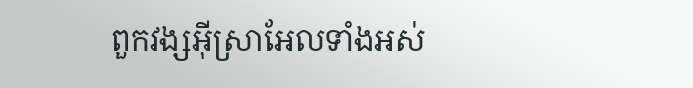ពួកវង្សអ៊ីស្រាអែលទាំងអស់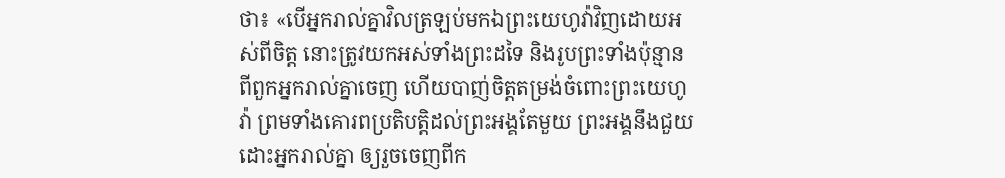ថា៖ «បើអ្នករាល់គ្នាវិលត្រឡប់មកឯព្រះយេហូវ៉ាវិញដោយអស់ពីចិត្ត នោះត្រូវយកអស់ទាំងព្រះដទៃ និងរូបព្រះទាំងប៉ុន្មានពីពួកអ្នករាល់គ្នាចេញ ហើយបាញ់ចិត្តតម្រង់ចំពោះព្រះយេហូវ៉ា ព្រមទាំងគោរពប្រតិបត្តិដល់ព្រះអង្គតែមួយ ព្រះអង្គនឹងជួយដោះអ្នករាល់គ្នា ឲ្យរួចចេញពីក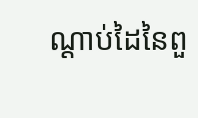ណ្ដាប់ដៃនៃពួ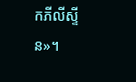កភីលីស្ទីន»។